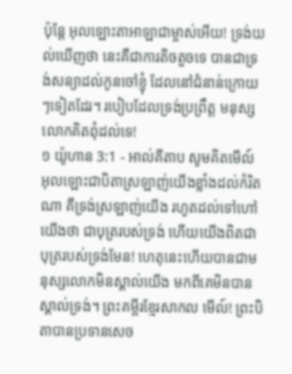ប៉ុន្តែ អុលឡោះតាអាឡាជាម្ចាស់អើយ! ទ្រង់យល់ឃើញថា នេះគឺជាការតិចតួចទេ បានជាទ្រង់សន្យាដល់កូនចៅខ្ញុំ ដែលនៅជំនាន់ក្រោយៗទៀតដែរ។ របៀបដែលទ្រង់ប្រព្រឹត្ត មនុស្សលោកគិតពុំដល់ទេ!
១ យ៉ូហាន 3:1 - អាល់គីតាប សូមគិតមើល៍ អុលឡោះជាបិតាស្រឡាញ់យើងខ្លាំងដល់កំរិតណា គឺទ្រង់ស្រឡាញ់យើង រហូតដល់ទៅហៅយើងថា ជាបុត្ររបស់ទ្រង់ ហើយយើងពិតជាបុត្ររបស់ទ្រង់មែន! ហេតុនេះហើយបានជាមនុស្សលោកមិនស្គាល់យើង មកពីគេមិនបានស្គាល់ទ្រង់។ ព្រះគម្ពីរខ្មែរសាកល មើល៍! ព្រះបិតាបានប្រទានសេច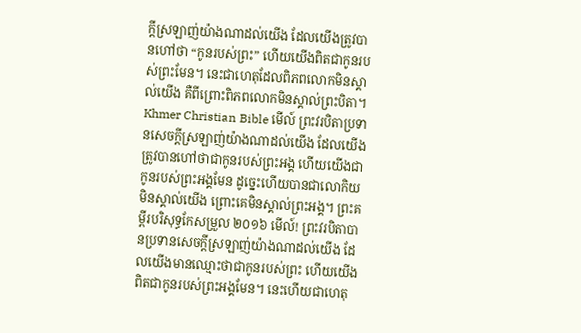ក្ដីស្រឡាញ់យ៉ាងណាដល់យើង ដែលយើងត្រូវបានហៅថា “កូនរបស់ព្រះ” ហើយយើងពិតជាកូនរបស់ព្រះមែន។ នេះជាហេតុដែលពិភពលោកមិនស្គាល់យើង គឺពីព្រោះពិភពលោកមិនស្គាល់ព្រះបិតា។ Khmer Christian Bible មើល៍ ព្រះវរបិតាប្រទានសេចក្ដីស្រឡាញ់យ៉ាងណាដល់យើង ដែលយើងត្រូវបានហៅថាជាកូនរបស់ព្រះអង្គ ហើយយើងជាកូនរបស់ព្រះអង្គមែន ដូច្នេះហើយបានជាលោកិយមិនស្គាល់យើង ព្រោះគេមិនស្គាល់ព្រះអង្គ។ ព្រះគម្ពីរបរិសុទ្ធកែសម្រួល ២០១៦ មើល៍! ព្រះវរបិតាបានប្រទានសេចក្ដីស្រឡាញ់យ៉ាងណាដល់យើង ដែលយើងមានឈ្មោះថាជាកូនរបស់ព្រះ ហើយយើងពិតជាកូនរបស់ព្រះអង្គមែន។ នេះហើយជាហេតុ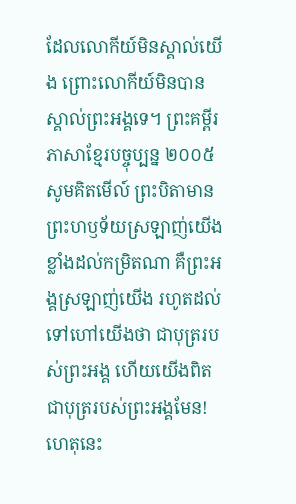ដែលលោកីយ៍មិនស្គាល់យើង ព្រោះលោកីយ៍មិនបានស្គាល់ព្រះអង្គទេ។ ព្រះគម្ពីរភាសាខ្មែរបច្ចុប្បន្ន ២០០៥ សូមគិតមើល៍ ព្រះបិតាមានព្រះហឫទ័យស្រឡាញ់យើងខ្លាំងដល់កម្រិតណា គឺព្រះអង្គស្រឡាញ់យើង រហូតដល់ទៅហៅយើងថា ជាបុត្ររបស់ព្រះអង្គ ហើយយើងពិតជាបុត្ររបស់ព្រះអង្គមែន! ហេតុនេះ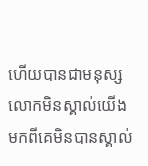ហើយបានជាមនុស្សលោកមិនស្គាល់យើង មកពីគេមិនបានស្គាល់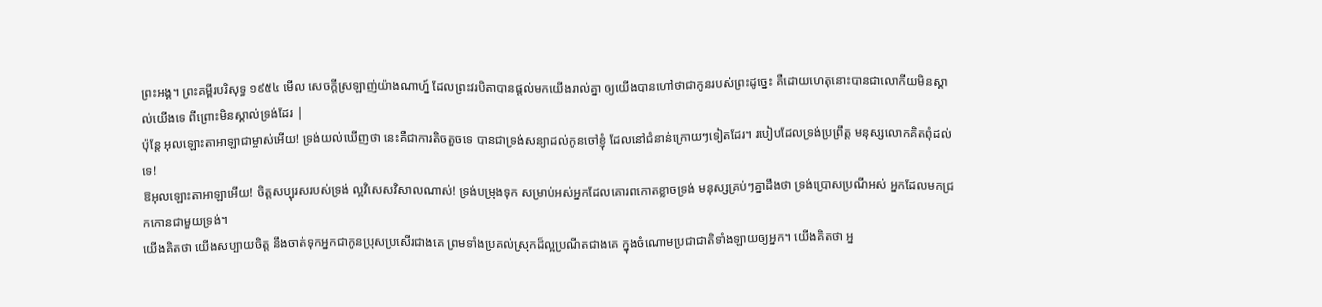ព្រះអង្គ។ ព្រះគម្ពីរបរិសុទ្ធ ១៩៥៤ មើល សេចក្ដីស្រឡាញ់យ៉ាងណាហ្ន៍ ដែលព្រះវរបិតាបានផ្តល់មកយើងរាល់គ្នា ឲ្យយើងបានហៅថាជាកូនរបស់ព្រះដូច្នេះ គឺដោយហេតុនោះបានជាលោកីយមិនស្គាល់យើងទេ ពីព្រោះមិនស្គាល់ទ្រង់ដែរ |
ប៉ុន្តែ អុលឡោះតាអាឡាជាម្ចាស់អើយ! ទ្រង់យល់ឃើញថា នេះគឺជាការតិចតួចទេ បានជាទ្រង់សន្យាដល់កូនចៅខ្ញុំ ដែលនៅជំនាន់ក្រោយៗទៀតដែរ។ របៀបដែលទ្រង់ប្រព្រឹត្ត មនុស្សលោកគិតពុំដល់ទេ!
ឱអុលឡោះតាអាឡាអើយ! ចិត្តសប្បុរសរបស់ទ្រង់ ល្អវិសេសវិសាលណាស់! ទ្រង់បម្រុងទុក សម្រាប់អស់អ្នកដែលគោរពកោតខ្លាចទ្រង់ មនុស្សគ្រប់ៗគ្នាដឹងថា ទ្រង់ប្រោសប្រណីអស់ អ្នកដែលមកជ្រកកោនជាមួយទ្រង់។
យើងគិតថា យើងសប្បាយចិត្ត នឹងចាត់ទុកអ្នកជាកូនប្រុសប្រសើរជាងគេ ព្រមទាំងប្រគល់ស្រុកដ៏ល្អប្រណីតជាងគេ ក្នុងចំណោមប្រជាជាតិទាំងឡាយឲ្យអ្នក។ យើងគិតថា អ្ន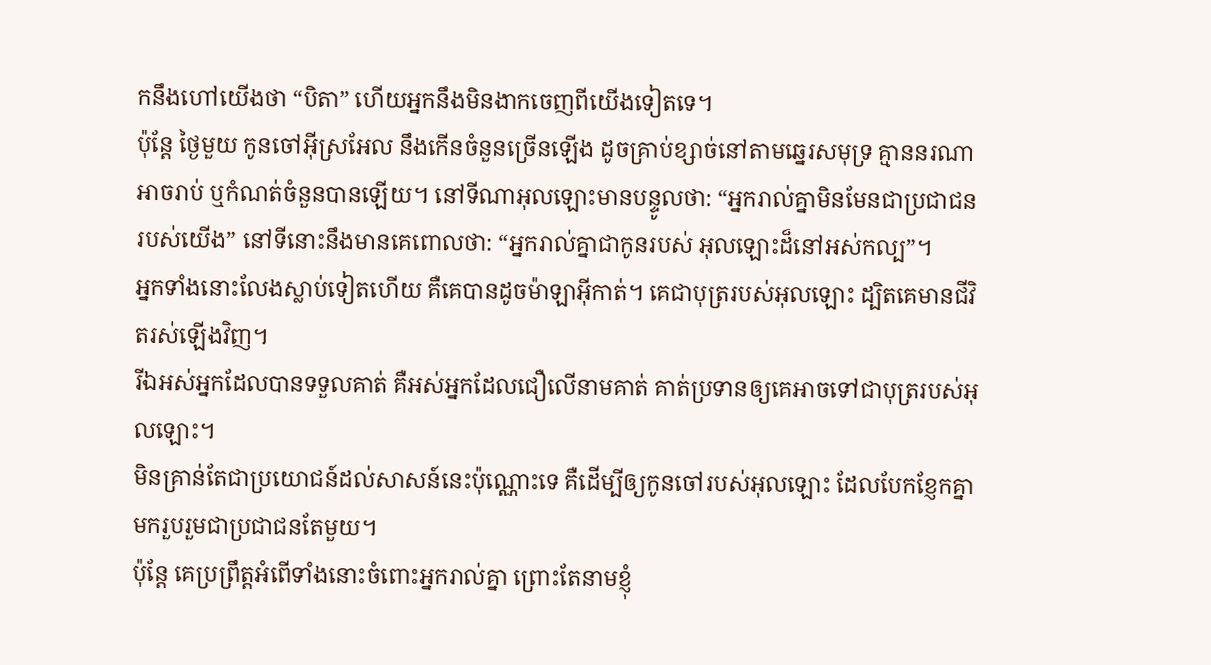កនឹងហៅយើងថា “បិតា” ហើយអ្នកនឹងមិនងាកចេញពីយើងទៀតទេ។
ប៉ុន្តែ ថ្ងៃមួយ កូនចៅអ៊ីស្រអែល នឹងកើនចំនួនច្រើនឡើង ដូចគ្រាប់ខ្សាច់នៅតាមឆ្នេរសមុទ្រ គ្មាននរណាអាចរាប់ ឬកំណត់ចំនួនបានឡើយ។ នៅទីណាអុលឡោះមានបន្ទូលថា: “អ្នករាល់គ្នាមិនមែនជាប្រជាជនរបស់យើង” នៅទីនោះនឹងមានគេពោលថា: “អ្នករាល់គ្នាជាកូនរបស់ អុលឡោះដ៏នៅអស់កល្ប”។
អ្នកទាំងនោះលែងស្លាប់ទៀតហើយ គឺគេបានដូចម៉ាឡាអ៊ីកាត់។ គេជាបុត្ររបស់អុលឡោះ ដ្បិតគេមានជីវិតរស់ឡើងវិញ។
រីឯអស់អ្នកដែលបានទទួលគាត់ គឺអស់អ្នកដែលជឿលើនាមគាត់ គាត់ប្រទានឲ្យគេអាចទៅជាបុត្ររបស់អុលឡោះ។
មិនគ្រាន់តែជាប្រយោជន៍ដល់សាសន៍នេះប៉ុណ្ណោះទេ គឺដើម្បីឲ្យកូនចៅរបស់អុលឡោះ ដែលបែកខ្ញែកគ្នា មករួបរួមជាប្រជាជនតែមួយ។
ប៉ុន្ដែ គេប្រព្រឹត្ដអំពើទាំងនោះចំពោះអ្នករាល់គ្នា ព្រោះតែនាមខ្ញុំ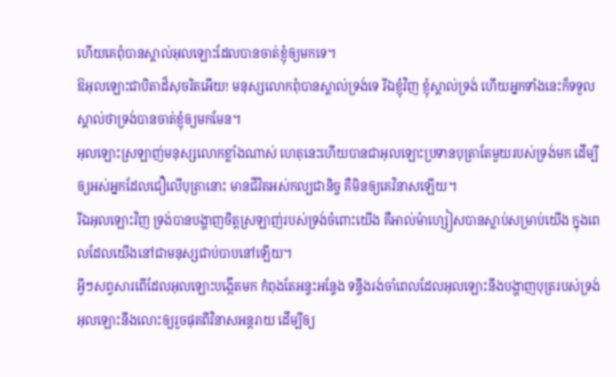ហើយគេពុំបានស្គាល់អុលឡោះដែលបានចាត់ខ្ញុំឲ្យមកទេ។
ឱអុលឡោះជាបិតាដ៏សុចរិតអើយ! មនុស្សលោកពុំបានស្គាល់ទ្រង់ទេ រីឯខ្ញុំវិញ ខ្ញុំស្គាល់ទ្រង់ ហើយអ្នកទាំងនេះក៏ទទួលស្គាល់ថាទ្រង់បានចាត់ខ្ញុំឲ្យមកមែន។
អុលឡោះស្រឡាញ់មនុស្សលោកខ្លាំងណាស់ ហេតុនេះហើយបានជាអុលឡោះប្រទានបុត្រាតែមួយរបស់ទ្រង់មក ដើម្បីឲ្យអស់អ្នកដែលជឿលើបុត្រានោះ មានជីវិតអស់កល្បជានិច្ច គឺមិនឲ្យគេវិនាសឡើយ។
រីឯអុលឡោះវិញ ទ្រង់បានបង្ហាញចិត្តស្រឡាញ់របស់ទ្រង់ចំពោះយើង គឺអាល់ម៉ាហ្សៀសបានស្លាប់សម្រាប់យើង ក្នុងពេលដែលយើងនៅជាមនុស្សជាប់បាបនៅឡើយ។
អ្វីៗសព្វសារពើដែលអុលឡោះបង្កើតមក កំពុងតែអន្ទះអន្ទែង ទន្ទឹងរង់ចាំពេលដែលអុលឡោះនឹងបង្ហាញបុត្ររបស់ទ្រង់
អុលឡោះនឹងលោះឲ្យរួចផុតពីវិនាសអន្ដរាយ ដើម្បីឲ្យ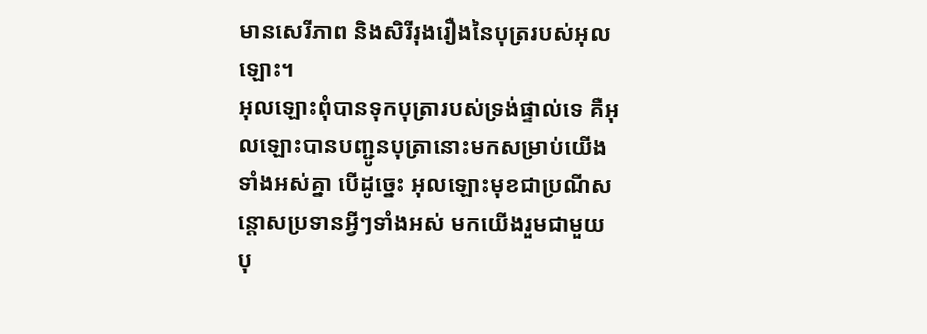មានសេរីភាព និងសិរីរុងរឿងនៃបុត្ររបស់អុលឡោះ។
អុលឡោះពុំបានទុកបុត្រារបស់ទ្រង់ផ្ទាល់ទេ គឺអុលឡោះបានបញ្ជូនបុត្រានោះមកសម្រាប់យើងទាំងអស់គ្នា បើដូច្នេះ អុលឡោះមុខជាប្រណីសន្ដោសប្រទានអ្វីៗទាំងអស់ មកយើងរួមជាមួយបុ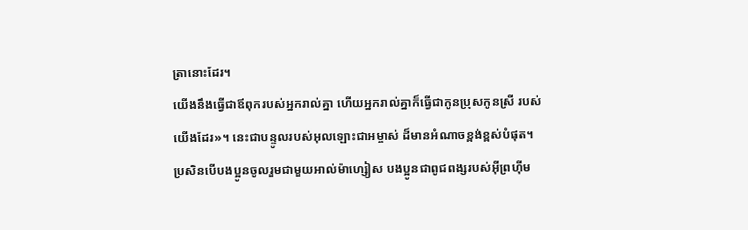ត្រានោះដែរ។
យើងនឹងធ្វើជាឪពុករបស់អ្នករាល់គ្នា ហើយអ្នករាល់គ្នាក៏ធ្វើជាកូនប្រុសកូនស្រី របស់យើងដែរ»។ នេះជាបន្ទូលរបស់អុលឡោះជាអម្ចាស់ ដ៏មានអំណាចខ្ពង់ខ្ពស់បំផុត។
ប្រសិនបើបងប្អូនចូលរួមជាមួយអាល់ម៉ាហ្សៀស បងប្អូនជាពូជពង្សរបស់អ៊ីព្រហ៊ីម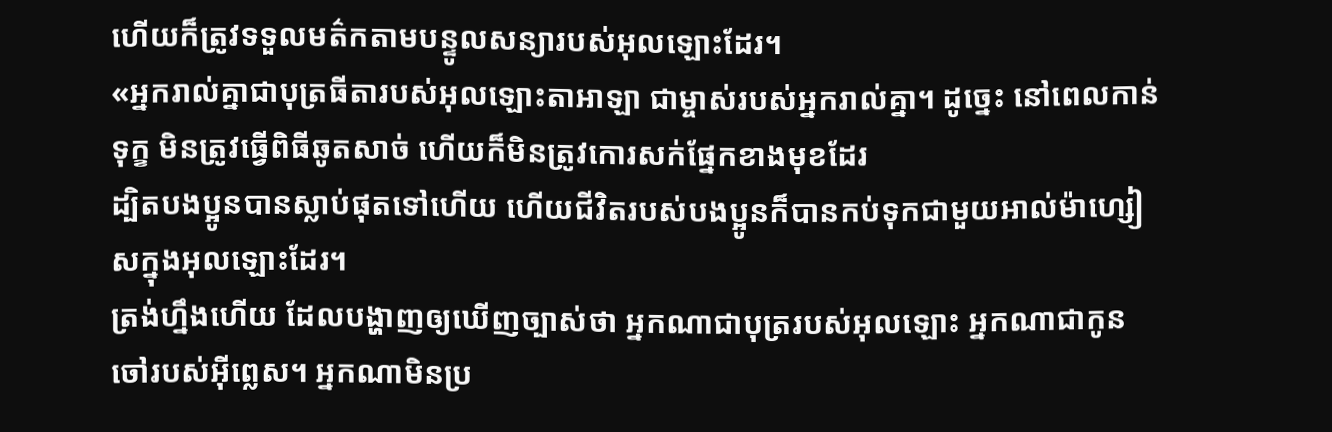ហើយក៏ត្រូវទទួលមត៌កតាមបន្ទូលសន្យារបស់អុលឡោះដែរ។
«អ្នករាល់គ្នាជាបុត្រធីតារបស់អុលឡោះតាអាឡា ជាម្ចាស់របស់អ្នករាល់គ្នា។ ដូច្នេះ នៅពេលកាន់ទុក្ខ មិនត្រូវធ្វើពិធីឆូតសាច់ ហើយក៏មិនត្រូវកោរសក់ផ្នែកខាងមុខដែរ
ដ្បិតបងប្អូនបានស្លាប់ផុតទៅហើយ ហើយជីវិតរបស់បងប្អូនក៏បានកប់ទុកជាមួយអាល់ម៉ាហ្សៀសក្នុងអុលឡោះដែរ។
ត្រង់ហ្នឹងហើយ ដែលបង្ហាញឲ្យឃើញច្បាស់ថា អ្នកណាជាបុត្ររបស់អុលឡោះ អ្នកណាជាកូនចៅរបស់អ៊ីព្លេស។ អ្នកណាមិនប្រ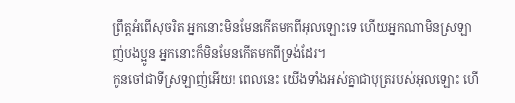ព្រឹត្ដអំពើសុចរិត អ្នកនោះមិនមែនកើតមកពីអុលឡោះទេ ហើយអ្នកណាមិនស្រឡាញ់បងប្អូន អ្នកនោះក៏មិនមែនកើតមកពីទ្រង់ដែរ។
កូនចៅជាទីស្រឡាញ់អើយ! ពេលនេះ យើងទាំងអស់គ្នាជាបុត្ររបស់អុលឡោះ ហើ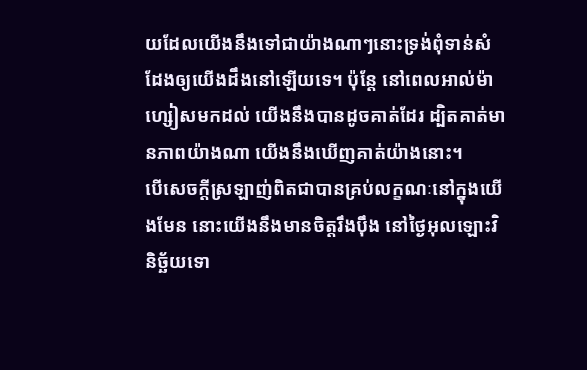យដែលយើងនឹងទៅជាយ៉ាងណាៗនោះទ្រង់ពុំទាន់សំដែងឲ្យយើងដឹងនៅឡើយទេ។ ប៉ុន្ដែ នៅពេលអាល់ម៉ាហ្សៀសមកដល់ យើងនឹងបានដូចគាត់ដែរ ដ្បិតគាត់មានភាពយ៉ាងណា យើងនឹងឃើញគាត់យ៉ាងនោះ។
បើសេចក្ដីស្រឡាញ់ពិតជាបានគ្រប់លក្ខណៈនៅក្នុងយើងមែន នោះយើងនឹងមានចិត្ដរឹងប៉ឹង នៅថ្ងៃអុលឡោះវិនិច្ឆ័យទោ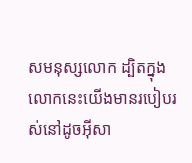សមនុស្សលោក ដ្បិតក្នុងលោកនេះយើងមានរបៀបរស់នៅដូចអ៊ីសា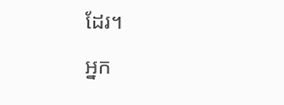ដែរ។
អ្នក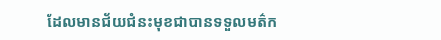ដែលមានជ័យជំនះមុខជាបានទទួលមត៌ក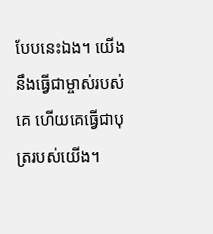បែបនេះឯង។ យើងនឹងធ្វើជាម្ចាស់របស់គេ ហើយគេធ្វើជាបុត្ររបស់យើង។